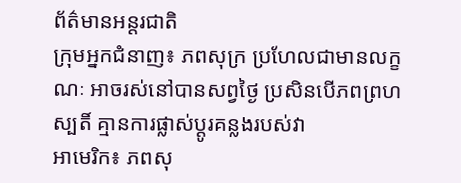ព័ត៌មានអន្តរជាតិ
ក្រុមអ្នកជំនាញ៖ ភពសុក្រ ប្រហែលជាមានលក្ខណៈ អាចរស់នៅបានសព្វថ្ងៃ ប្រសិនបើភពព្រហស្បតិ៍ គ្មានការផ្លាស់ប្តូរគន្លងរបស់វា
អាមេរិក៖ ភពសុ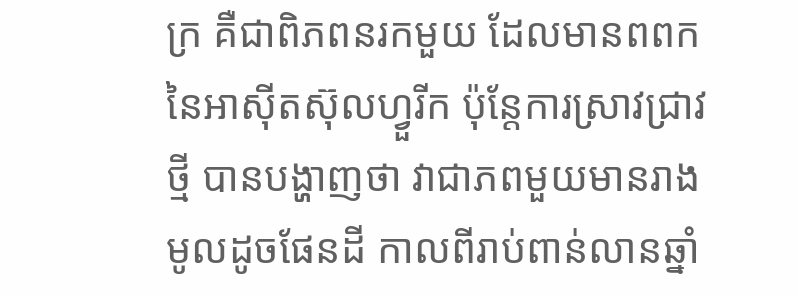ក្រ គឺជាពិភពនរកមួយ ដែលមានពពក នៃអាស៊ីតស៊ុលហ្វួរីក ប៉ុន្តែការស្រាវជ្រាវថ្មី បានបង្ហាញថា វាជាភពមួយមានរាងមូលដូចផែនដី កាលពីរាប់ពាន់លានឆ្នាំ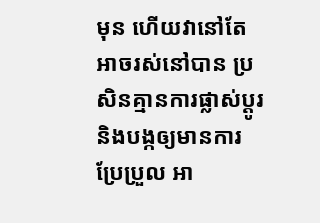មុន ហើយវានៅតែអាចរស់នៅបាន ប្រសិនគ្មានការផ្លាស់ប្តូរ និងបង្កឲ្យមានការប្រែប្រួល អា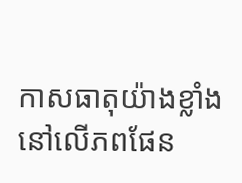កាសធាតុយ៉ាងខ្លាំង នៅលើភពផែន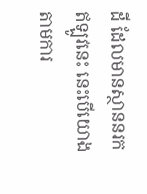ដី ដែលមានស្ថាននរកឥឡូវនេះ នេះបើយោងតាមការ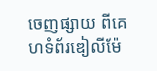ចេញផ្សាយ ពីគេហទំព័រឌៀលីម៉ែ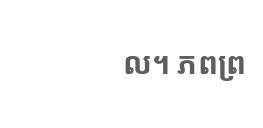ល។ ភពព្រ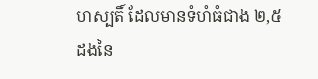ហស្បតិ៍ ដែលមានទំហំធំជាង ២,៥ ដងនៃ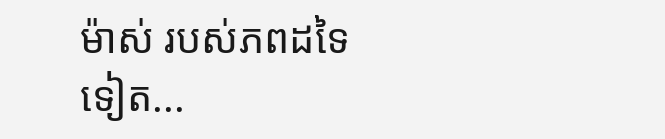ម៉ាស់ របស់ភពដទៃទៀត...